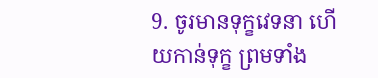9. ចូរមានទុក្ខវេទនា ហើយកាន់ទុក្ខ ព្រមទាំង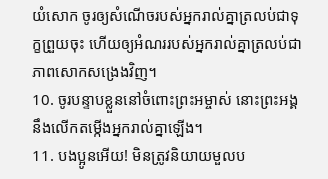យំសោក ចូរឲ្យសំណើចរបស់អ្នករាល់គ្នាត្រលប់ជាទុក្ខព្រួយចុះ ហើយឲ្យអំណររបស់អ្នករាល់គ្នាត្រលប់ជាភាពសោកសង្រេងវិញ។
10. ចូរបន្ទាបខ្លួននៅចំពោះព្រះអម្ចាស់ នោះព្រះអង្គនឹងលើកតម្កើងអ្នករាល់គ្នាឡើង។
11. បងប្អូនអើយ! មិនត្រូវនិយាយមួលប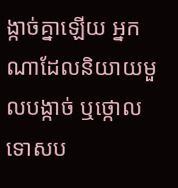ង្កាច់គ្នាឡើយ អ្នកណាដែលនិយាយមួលបង្កាច់ ឬថ្កោលទោសប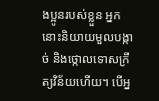ងប្អូនរបស់ខ្លួន អ្នកនោះនិយាយមួលបង្កាច់ និងថ្កោលទោសក្រឹត្យវិន័យហើយ។ បើអ្ន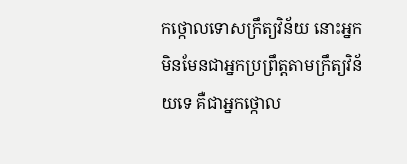កថ្កោលទោសក្រឹត្យវិន័យ នោះអ្នកមិនមែនជាអ្នកប្រព្រឹត្តតាមក្រឹត្យវិន័យទេ គឺជាអ្នកថ្កោល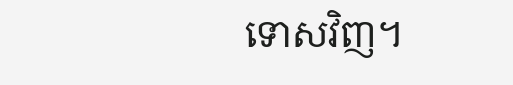ទោសវិញ។